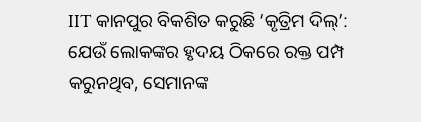IIT କାନପୁର ବିକଶିତ କରୁଛି ‘କୃତ୍ରିମ ଦିଲ୍’: ଯେଉଁ ଲୋକଙ୍କର ହୃଦୟ ଠିକରେ ରକ୍ତ ପମ୍ପ କରୁନଥିବ, ସେମାନଙ୍କ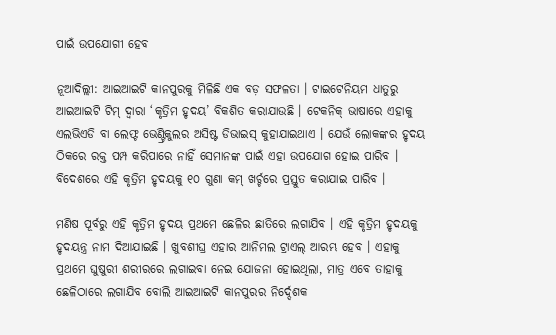ପାଇଁ ଉପଯୋଗୀ ହେବ

ନୂଆଦିଲ୍ଲୀ: ଆଇଆଇଟି କାନପୁରକୁ ମିଳିଛି ଏକ ବଡ଼ ସଫଳତା । ଟାଇଟେନିୟମ ଧାତୁରୁ ଆଇଆଇଟି ଟିମ୍ ଦ୍ୱାରା ‘କୃତ୍ରିମ ହୃଦୟ’ ବିକଶିତ କରାଯାଉଛି । ଟେକନିକ୍ ଭାଷାରେ ଏହାକୁ ଏଲଭିଏଡି ବା ଲେଫ୍ଟ ଭେଣ୍ଟ୍ରିକୁଲର ଅସିଷ୍ଟ ଡିଭାଇସ୍ କୁହାଯାଇଥାଏ । ଯେଉଁ ଲୋକଙ୍କର ହୃଦୟ ଠିକରେ ରକ୍ତ ପମ୍ପ କରିପାରେ ନାହିଁ ସେମାନଙ୍କ ପାଇଁ ଏହା ଉପଯୋଗ ହୋଇ ପାରିବ । ବିଦେଶରେ ଏହି କୃତ୍ରିମ ହୃଦୟକୁ ୧୦ ଗୁଣା କମ୍ ଖର୍ଚ୍ଚରେ ପ୍ରସ୍ତୁତ କରାଯାଇ ପାରିବ ।

ମଣିଷ ପୂର୍ବରୁ ଏହି କୃତ୍ରିମ ହୃଦୟ ପ୍ରଥମେ ଛେଳିର ଛାତିରେ ଲଗାଯିବ । ଏହି କୃତ୍ରିମ ହୃଦୟକୁ ହୃଦୟନ୍ତ୍ର ନାମ ଦିଆଯାଇଛି । ଖୁବଶୀଘ୍ର ଏହାର ଆନିମଲ ଟ୍ରାଏଲ୍ ଆରମ୍ଭ ହେବ । ଏହାକୁ ପ୍ରଥମେ ଘୁଷୁରୀ ଶରୀରରେ ଲଗାଇବା ନେଇ ଯୋଜନା ହୋଇଥିଲା, ମାତ୍ର ଏବେ ତାହାକୁ ଛେଳିଠାରେ ଲଗାଯିବ ବୋଲି ଆଇଆଇଟି କାନପୁରର ନିର୍ଦ୍ଦେଶକ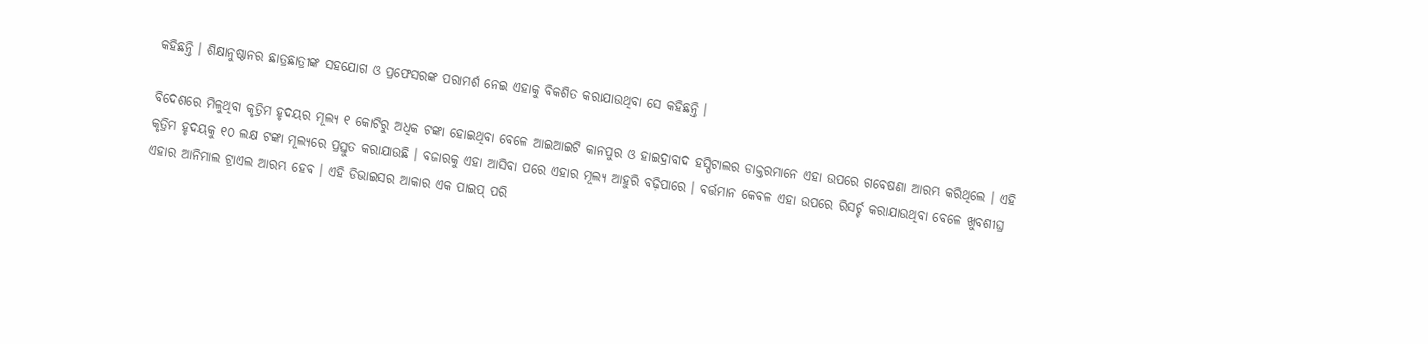କହିଛନ୍ତି । ଶିକ୍ଷାନୁଷ୍ଠାନର ଛାତ୍ରଛାତ୍ରୀଙ୍କ ସହଯୋଗ ଓ ପ୍ରଫେସରଙ୍କ ପରାମର୍ଶ ନେଇ ଏହାକୁ ବିକଶିତ କରାଯାଉଥିବା ସେ କହିଛନ୍ତି ।

ବିଦେଶରେ ମିଳୁଥିବା କୃତ୍ରିମ ହୃଦୟର ମୂଲ୍ୟ ୧ କୋଟିରୁ ଅଧିକ ଟଙ୍କା ହୋଇଥିବା ବେଳେ ଆଇଆଇଟି କାନପୁର ଓ ହାଇଦ୍ରାବାଦ ହସ୍ପିଟାଲର ଡାକ୍ତରମାନେ ଏହା ଉପରେ ଗବେଷଣା ଆରମ୍ଭ କରିଥିଲେ । ଏହି କୃତ୍ରିମ ହୃଦୟକୁ ୧୦ ଲକ୍ଷ ଟଙ୍କା ମୂଲ୍ୟରେ ପ୍ରସ୍ତୁତ କରାଯାଉଛି । ବଜାରକୁ ଏହା ଆସିବା ପରେ ଏହାର ମୂଲ୍ୟ ଆହୁରି ବଢ଼ିପାରେ । ବର୍ତ୍ତମାନ କେବଳ ଏହା ଉପରେ ରିସର୍ଚ୍ଚ କରାଯାଉଥିବା ବେଳେ ଖୁବଶୀଘ୍ର ଏହାର ଆନିମାଲ ଟ୍ରାଏଲ ଆରମ୍ଭ ହେବ । ଏହି ଡିଭାଇସର ଆକାର ଏକ ପାଇପ୍ ପରି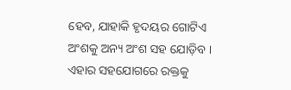ହେବ, ଯାହାକି ହୃଦୟର ଗୋଟିଏ ଅଂଶକୁ ଅନ୍ୟ ଅଂଶ ସହ ଯୋଡ଼ିବ । ଏହାର ସହଯୋଗରେ ରକ୍ତକୁ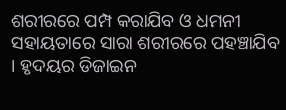ଶରୀରରେ ପମ୍ପ କରାଯିବ ଓ ଧମନୀ ସହାୟତାରେ ସାରା ଶରୀରରେ ପହଞ୍ଚାଯିବ । ହୃଦୟର ଡିଜାଇନ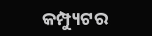କମ୍ପ୍ୟୁଟର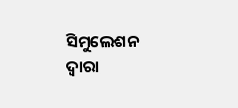ସିମୁଲେଶନ ଦ୍ୱାରା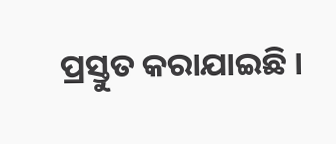ପ୍ରସ୍ତୁତ କରାଯାଇଛି ।